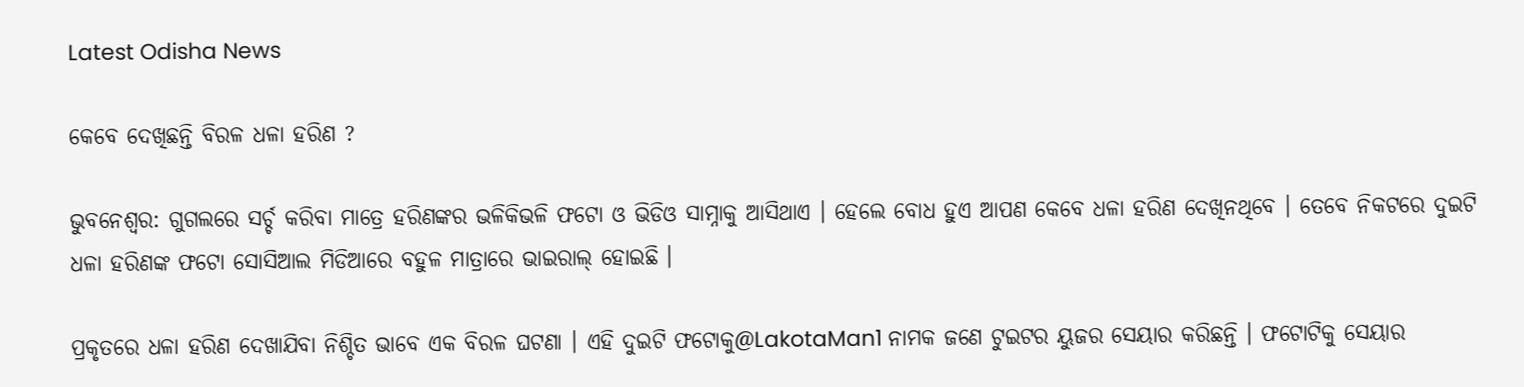Latest Odisha News

କେବେ ଦେଖିଛନ୍ତି ବିରଳ ଧଳା ହରିଣ ?

ଭୁବନେଶ୍ୱର: ଗୁଗଲରେ ସର୍ଚ୍ଚ କରିବା ମାତ୍ରେ ହରିଣଙ୍କର ଭଳିକିଭଳି ଫଟୋ ଓ ଭିଡିଓ ସାମ୍ନାକୁ ଆସିଥାଏ । ହେଲେ ବୋଧ ହୁଏ ଆପଣ କେବେ ଧଳା ହରିଣ ଦେଖିନଥିବେ । ତେବେ ନିକଟରେ ଦୁଇଟି ଧଳା ହରିଣଙ୍କ ଫଟୋ ସୋସିଆଲ ମିଡିଆରେ ବହୁଳ ମାତ୍ରାରେ ଭାଇରାଲ୍ ହୋଇଛି ।

ପ୍ରକୃତରେ ଧଳା ହରିଣ ଦେଖାଯିବା ନିଶ୍ଚିତ ଭାବେ ଏକ ବିରଳ ଘଟଣା । ଏହି ଦୁଇଟି ଫଟୋକୁ@LakotaMan1 ନାମକ ଜଣେ ଟୁଇଟର ୟୁଜର ସେୟାର କରିଛନ୍ତି । ଫଟୋଟିକୁ ସେୟାର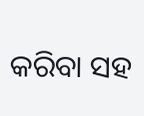କରିବା ସହ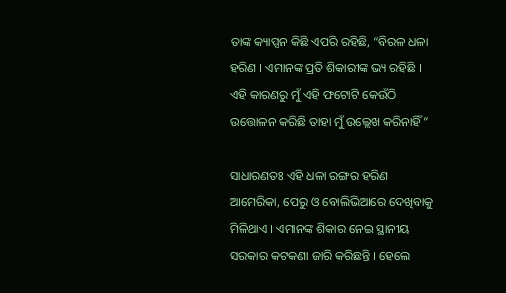ତାଙ୍କ କ୍ୟାପ୍ସନ କିଛି ଏପରି ରହିଛି, “ବିରଳ ଧଳା ହରିଣ । ଏମାନଙ୍କ ପ୍ରତି ଶିକାରୀଙ୍କ ଭ୍ୟ ରହିଛି । ଏହି କାରଣରୁ ମୁଁ ଏହି ଫଟୋଟି କେଉଁଠି ଉତ୍ତୋଳନ କରିଛି ତାହା ମୁଁ ଉଲ୍ଲେଖ କରିନାହିଁ”

ସାଧାରଣତଃ ଏହି ଧଳା ରଙ୍ଗର ହରିଣ ଆମେରିକା, ପେରୁ ଓ ବୋଲିଭିଆରେ ଦେଖିବାକୁ ମିଳିଥାଏ । ଏମାନଙ୍କ ଶିକାର ନେଇ ସ୍ଥାନୀୟ ସରକାର କଟକଣା ଜାରି କରିଛନ୍ତି । ହେଲେ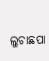ଲୁଚାଛପା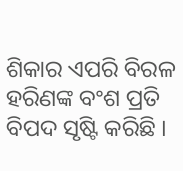ଶିକାର ଏପରି ବିରଳ ହରିଣଙ୍କ ବଂଶ ପ୍ରତି ବିପଦ ସୃଷ୍ଟି କରିଛି ।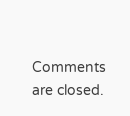Comments are closed.